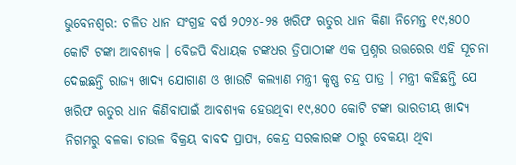ଭୁବେନଶ୍ୱର: ଚଳିତ ଧାନ ସଂଗ୍ରହ ବର୍ଷ ୨୦୨୪-୨୫ ଖରିଫ ଋତୁର ଧାନ କିଣା ନିମେନ୍ତ ୧୯,୫୦୦ କୋଟି ଟଙ୍କା ଆବଶ୍ୟକ । ବେିଜପି ବିଧାୟକ ଟଙ୍କଧର ତ୍ରିପାଠୀଙ୍କ ଏକ ପ୍ରଶ୍ନର ଉତ୍ତରେର ଏହି ସୂଚନା ଦେଇଛନ୍ତି ରାଜ୍ୟ ଖାଦ୍ୟ ଯୋଗାଣ ଓ ଖାଉଟି କଲ୍ୟାଣ ମନ୍ତ୍ରୀ କୃଷ୍ଣ ଚନ୍ଦ୍ର ପାତ୍ର । ମନ୍ତ୍ରୀ କହିଛନ୍ତି ଯେ ଖରିଫ ଋତୁର ଧାନ କିଣିବାପାଇଁ ଆବଶ୍ୟକ ହେଉଥିବା ୧୯,୫୦୦ କୋଟି ଟଙ୍କା ଭାରତୀୟ ଖାଦ୍ୟ ନିଗମରୁ ବଳକା ଚାଉଳ ବିକ୍ରୟ ବାବଦ ପ୍ରାପ୍ୟ, କେନ୍ଦ୍ର ସରକାରଙ୍କ ଠାରୁ ବେକୟା ଥିବା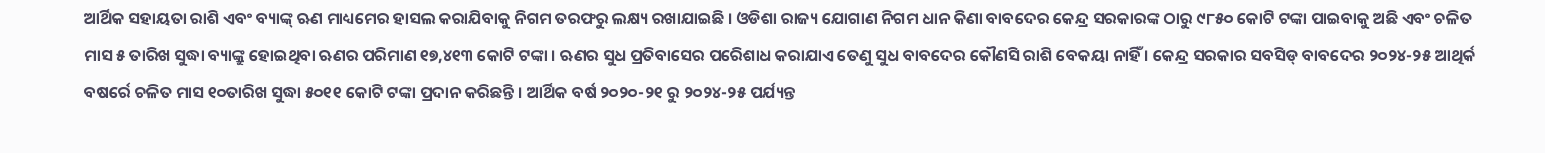ଆର୍ଥିକ ସହାୟତା ରାଶି ଏବଂ ବ୍ୟାଙ୍କ୍ ଋଣ ମାଧ୍ୟମେର ହାସଲ କରାଯିବାକୁ ନିଗମ ତରଫରୁ ଲକ୍ଷ୍ୟ ରଖାଯାଇଛି । ଓଡିଶା ରାଜ୍ୟ ଯୋଗାଣ ନିଗମ ଧାନ କିଣା ବାବଦେର କେନ୍ଦ୍ର ସରକାରଙ୍କ ଠାରୁ ୯୮୫୦ କୋଟି ଟଙ୍କା ପାଇବାକୁ ଅଛି ଏବଂ ଚଳିତ ମାସ ୫ ତାରିଖ ସୁଦ୍ଧା ବ୍ୟାଙ୍କ୍ରୁ ହୋଇଥିବା ଋଣର ପରିମାଣ ୧୭,୪୧୩ କୋଟି ଟଙ୍କା । ଋଣର ସୁଧ ପ୍ରତିବାସେର ପରେିଶାଧ କରାଯାଏ ତେଣୁ ସୁଧ ବାବଦେର କୌଣସି ରାଶି ବେକୟା ନାହିଁ । କେନ୍ଦ୍ର ସରକାର ସବସିଡ୍ ବାବଦେର ୨୦୨୪-୨୫ ଆଥିର୍କ ବଷର୍ରେ ଚଳିତ ମାସ ୧୦ତାରିଖ ସୁଦ୍ଧା ୫୦୧୧ କୋଟି ଟଙ୍କା ପ୍ରଦାନ କରିଛନ୍ତି । ଆର୍ଥିକ ବର୍ଷ ୨୦୨୦-୨୧ ରୁ ୨୦୨୪-୨୫ ପର୍ଯ୍ୟନ୍ତ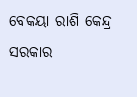ବେକୟା ରାଶି କେନ୍ଦ୍ର ସରକାର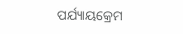ପର୍ଯ୍ୟାୟକ୍ରେମ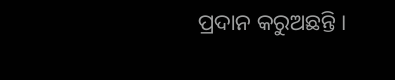ପ୍ରଦାନ କରୁଅଛନ୍ତି ।